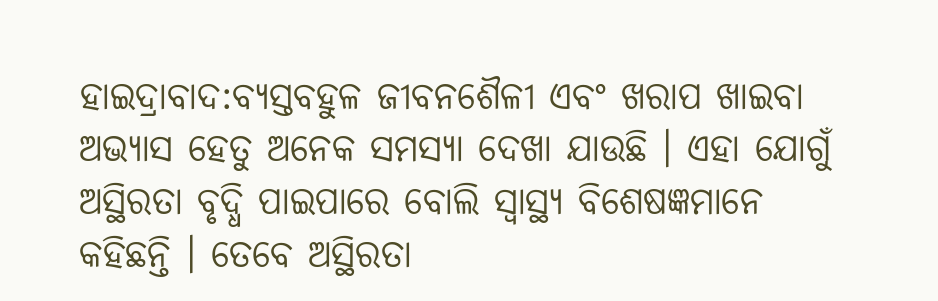ହାଇଦ୍ରାବାଦ:ବ୍ୟସ୍ତବହୁଳ ଜୀବନଶୈଳୀ ଏବଂ ଖରାପ ଖାଇବା ଅଭ୍ୟାସ ହେତୁ ଅନେକ ସମସ୍ୟା ଦେଖା ଯାଉଛି । ଏହା ଯୋଗୁଁ ଅସ୍ଥିରତା ବୃଦ୍ଧି ପାଇପାରେ ବୋଲି ସ୍ବାସ୍ଥ୍ୟ ବିଶେଷଜ୍ଞମାନେ କହିଛନ୍ତି । ତେବେ ଅସ୍ଥିରତା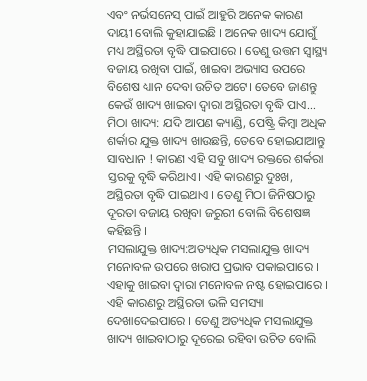ଏବଂ ନର୍ଭସନେସ୍ ପାଇଁ ଆହୁରି ଅନେକ କାରଣ ଦାୟୀ ବୋଲି କୁହାଯାଇଛି । ଅନେକ ଖାଦ୍ୟ ଯୋଗୁଁ ମଧ୍ୟ ଅସ୍ଥିରତା ବୃଦ୍ଧି ପାଇପାରେ । ତେଣୁ ଉତ୍ତମ ସ୍ୱାସ୍ଥ୍ୟ ବଜାୟ ରଖିବା ପାଇଁ, ଖାଇବା ଅଭ୍ୟାସ ଉପରେ ବିଶେଷ ଧ୍ୟାନ ଦେବା ଉଚିତ ଅଟେ। ତେବେ ଜାଣନ୍ତୁ କେଉଁ ଖାଦ୍ୟ ଖାଇବା ଦ୍ବାରା ଅସ୍ଥିରତା ବୃଦ୍ଧି ପାଏ...
ମିଠା ଖାଦ୍ୟ: ଯଦି ଆପଣ କ୍ୟାଣ୍ଡି, ପେଷ୍ଟ୍ରି କିମ୍ବା ଅଧିକ ଶର୍କାର ଯୁକ୍ତ ଖାଦ୍ୟ ଖାଉଛନ୍ତି, ତେବେ ହୋଇଯାଆନ୍ତୁ ସାବଧାନ ! କାରଣ ଏହି ସବୁ ଖାଦ୍ୟ ରକ୍ତରେ ଶର୍କରା ସ୍ତରକୁ ବୃଦ୍ଧି କରିଥାଏ। ଏହି କାରଣରୁ ଦୁଃଖ, ଅସ୍ଥିରତା ବୃଦ୍ଧି ପାଇଥାଏ । ତେଣୁ ମିଠା ଜିନିଷଠାରୁ ଦୂରତା ବଜାୟ ରଖିବା ଜରୁରୀ ବୋଲି ବିଶେଷଜ୍ଞ କହିଛନ୍ତି ।
ମସଲାଯୁକ୍ତ ଖାଦ୍ୟ:ଅତ୍ୟଧିକ ମସଲାଯୁକ୍ତ ଖାଦ୍ୟ ମନୋବଳ ଉପରେ ଖରାପ ପ୍ରଭାବ ପକାଇପାରେ । ଏହାକୁ ଖାଇବା ଦ୍ୱାରା ମନୋବଳ ନଷ୍ଟ ହୋଇପାରେ । ଏହି କାରଣରୁ ଅସ୍ଥିରତା ଭଳି ସମସ୍ୟା ଦେଖାଦେଇପାରେ । ତେଣୁ ଅତ୍ୟଧିକ ମସଲାଯୁକ୍ତ ଖାଦ୍ୟ ଖାଇବାଠାରୁ ଦୂରେଇ ରହିବା ଉଚିତ ବୋଲି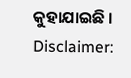କୁହାଯାଇଛି ।
Disclaimer: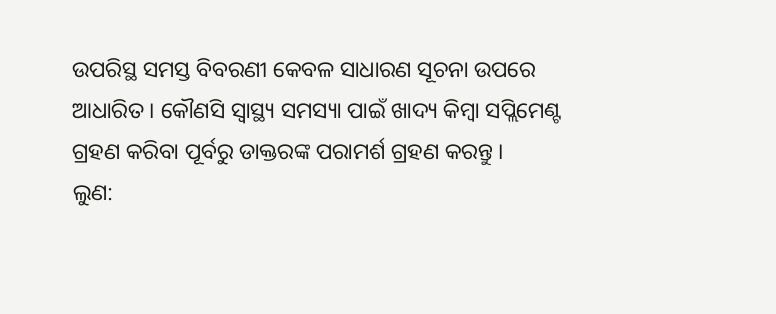ଉପରିସ୍ଥ ସମସ୍ତ ବିବରଣୀ କେବଳ ସାଧାରଣ ସୂଚନା ଉପରେ ଆଧାରିତ । କୌଣସି ସ୍ବାସ୍ଥ୍ୟ ସମସ୍ୟା ପାଇଁ ଖାଦ୍ୟ କିମ୍ବା ସପ୍ଲିମେଣ୍ଟ ଗ୍ରହଣ କରିବା ପୂର୍ବରୁ ଡାକ୍ତରଙ୍କ ପରାମର୍ଶ ଗ୍ରହଣ କରନ୍ତୁ ।
ଲୁଣ: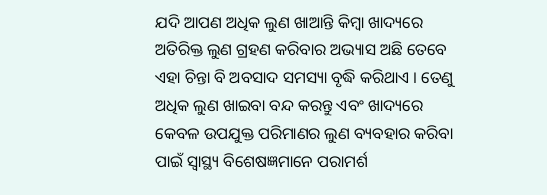ଯଦି ଆପଣ ଅଧିକ ଲୁଣ ଖାଆନ୍ତି କିମ୍ବା ଖାଦ୍ୟରେ ଅତିରିକ୍ତ ଲୁଣ ଗ୍ରହଣ କରିବାର ଅଭ୍ୟାସ ଅଛି ତେବେ ଏହା ଚିନ୍ତା ବି ଅବସାଦ ସମସ୍ୟା ବୃଦ୍ଧି କରିଥାଏ । ତେଣୁ ଅଧିକ ଲୁଣ ଖାଇବା ବନ୍ଦ କରନ୍ତୁ ଏବଂ ଖାଦ୍ୟରେ କେବଳ ଉପଯୁକ୍ତ ପରିମାଣର ଲୁଣ ବ୍ୟବହାର କରିବା ପାଇଁ ସ୍ବାସ୍ଥ୍ୟ ବିଶେଷଜ୍ଞମାନେ ପରାମର୍ଶ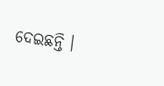ଦେଇଛନ୍ତି ।